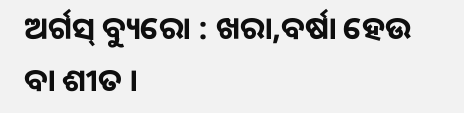ଅର୍ଗସ୍ ବ୍ୟୁରୋ : ଖରା,ବର୍ଷା ହେଉ ବା ଶୀତ ।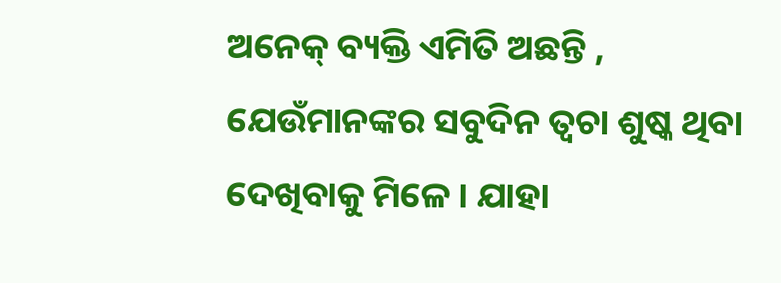ଅନେକ୍ ବ୍ୟକ୍ତି ଏମିତି ଅଛନ୍ତି , ଯେଉଁମାନଙ୍କର ସବୁଦିନ ତ୍ୱଚା ଶୁଷ୍କ ଥିବା ଦେଖିବାକୁ ମିଳେ । ଯାହା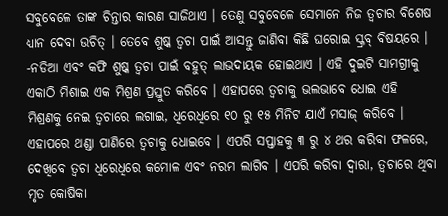ସବୁବେଳେ ତାଙ୍କ ଚିନ୍ତାର କାରଣ ସାଜିଥାଏ । ତେଣୁ ସବୁବେଳେ ସେମାନେ ନିଜ ତ୍ୱଚାର ବିଶେଷ ଧ୍ୟାନ ଦେବା ଉଚିତ୍ । ତେବେ ଶୁଷ୍କ ତ୍ୱଚା ପାଇଁ ଆସନ୍ତୁ ଜାଣିବା କିଛି ଘରୋଇ ସ୍କ୍ରବ୍ ବିଷୟରେ ।
-ନଡିଆ ଏବଂ କଫି ଶୁଷ୍କ ତ୍ୱଚା ପାଇଁ ବହୁତ୍ ଲାଭଦାୟକ ହୋଇଥାଏ । ଏହି ଦୁଇଟି ସାମଗ୍ରୀକୁ ଏକାଠି ମିଶାଇ ଏକ ମିଶ୍ରଣ ପ୍ରସ୍ତୁତ କରିବେ । ଏହାପରେ ତ୍ୱଚାକୁ ଭଲଭାବେ ଧୋଇ ଏହି ମିଶ୍ରଣକୁ ନେଇ ତ୍ୱଚାରେ ଲଗାଇ, ଧିରେଧିରେ ୧୦ ରୁ ୧୫ ମିନିଟ ଯାଏଁ ମସାଜ୍ କରିବେ । ଏହାପରେ ଥଣ୍ଡା ପାଣିରେ ତ୍ୱଚାକୁ ଧୋଇବେ । ଏପରି ସପ୍ତାହକୁ ୩ ରୁ ୪ ଥର କରିବା ଫଳରେ, ଦେଖିବେ ତ୍ୱଚା ଧିରେଧିରେ କମୋଳ ଏବଂ ନରମ ଲାଗିବ । ଏପରି କରିବା ଦ୍ୱାରା, ତ୍ୱଚାରେ ଥିବା ମୃତ କୋଷିକା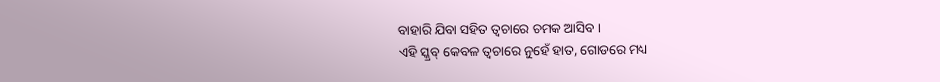ବାହାରି ଯିବା ସହିତ ତ୍ୱଚାରେ ଚମକ ଆସିବ ।
ଏହି ସ୍କ୍ରବ୍ କେବଳ ତ୍ୱଚାରେ ନୁହେଁ ହାତ, ଗୋଡରେ ମଧ୍ୟ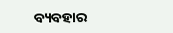ବ୍ୟବହାର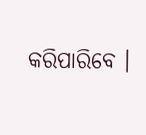କରିପାରିବେ ।